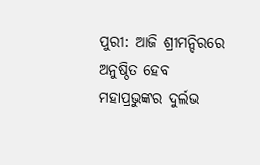ପୁରୀ: ଆଜି ଶ୍ରୀମନ୍ଦିରରେ ଅନୁଷ୍ଠିତ ହେବ ମହାପ୍ରଭୁଙ୍କର ଦୁର୍ଲଭ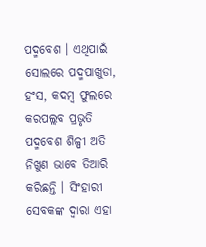ପଦ୍ମବେଶ । ଏଥିପାଇଁ ସୋଲରେ ପଦ୍ମପାଖୁଡା, ହଂସ, କଦମ୍ବ ଫୁଲରେ କରପଲ୍ଲବ ପ୍ରଭୃତି ପଦ୍ମବେଶ ଶିଳ୍ପୀ ଅତି ନିଖୁଣ ଭାବେ ତିଆରି କରିଛନ୍ତି । ସିଂହାରୀ ସେବକଙ୍କ ଦ୍ୱାରା ଏହା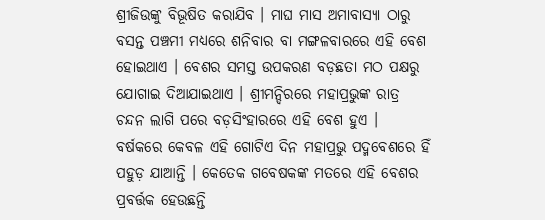ଶ୍ରୀଜିଉଙ୍କୁ ବିଭୂଷିତ କରାଯିବ । ମାଘ ମାସ ଅମାବାସ୍ୟା ଠାରୁ ବସନ୍ତ ପଞ୍ଚମୀ ମଧ୍ୟରେ ଶନିବାର ବା ମଙ୍ଗଳବାରରେ ଏହି ବେଶ ହୋଇଥାଏ । ବେଶର ସମସ୍ତ ଉପକରଣ ବଡ଼ଛତା ମଠ ପକ୍ଷରୁ ଯୋଗାଇ ଦିଆଯାଇଥାଏ । ଶ୍ରୀମନ୍ଦିରରେ ମହାପ୍ରଭୁଙ୍କ ରାତ୍ର ଚନ୍ଦନ ଲାଗି ପରେ ବଡ଼ସିଂହାରରେ ଏହି ବେଶ ହୁଏ ।
ବର୍ଷକରେ କେବଳ ଏହି ଗୋଟିଏ ଦିନ ମହାପ୍ରଭୁ ପଦ୍ମବେଶରେ ହିଁ ପହୁଡ଼ ଯାଆନ୍ତି । କେତେକ ଗବେଷକଙ୍କ ମତରେ ଏହି ବେଶର ପ୍ରବର୍ତ୍ତକ ହେଉଛନ୍ତି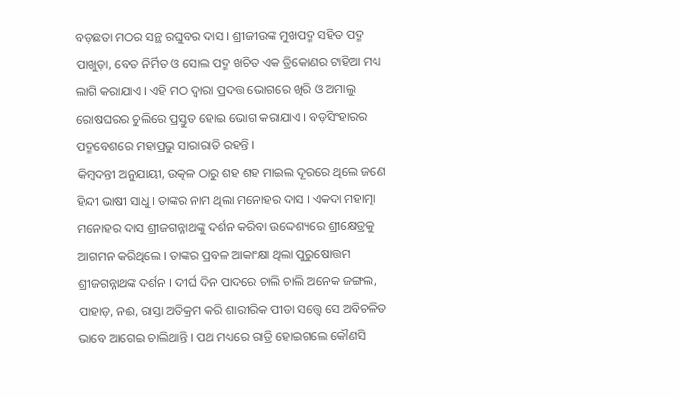ବଡ଼ଛତା ମଠର ସନ୍ଥ ରଘୁବର ଦାସ । ଶ୍ରୀଜୀଉଙ୍କ ମୁଖପଦ୍ମ ସହିତ ପଦ୍ମ ପାଖୁଡ଼ା, ବେତ ନିର୍ମିତ ଓ ସୋଲ ପଦ୍ମ ଖଚିତ ଏକ ତ୍ରିକୋଣର ଟାହିଆ ମଧ୍ୟ ଲାଗି କରାଯାଏ । ଏହି ମଠ ଦ୍ଵାରା ପ୍ରଦତ୍ତ ଭୋଗରେ ଖିରି ଓ ଅମାଲୁ ରୋଷଘରର ଚୁଲିରେ ପ୍ରସ୍ତୁତ ହୋଇ ଭୋଗ କରାଯାଏ । ବଡ଼ସିଂହାରର ପଦ୍ମବେଶରେ ମହାପ୍ରଭୁ ସାରାରାତି ରହନ୍ତି ।
କିମ୍ବଦନ୍ତୀ ଅନୁଯାୟୀ, ଉତ୍କଳ ଠାରୁ ଶହ ଶହ ମାଇଲ ଦୂରରେ ଥିଲେ ଜଣେ ହିନ୍ଦୀ ଭାଷୀ ସାଧୁ । ତାଙ୍କର ନାମ ଥିଲା ମନୋହର ଦାସ । ଏକଦା ମହାତ୍ମା ମନୋହର ଦାସ ଶ୍ରୀଜଗନ୍ନାଥଙ୍କୁ ଦର୍ଶନ କରିବା ଉଦ୍ଦେଶ୍ୟରେ ଶ୍ରୀକ୍ଷେତ୍ରକୁ ଆଗମନ କରିଥିଲେ । ତାଙ୍କର ପ୍ରବଳ ଆକାଂକ୍ଷା ଥିଲା ପୁରୁଷୋତ୍ତମ ଶ୍ରୀଜଗନ୍ନାଥଙ୍କ ଦର୍ଶନ । ଦୀର୍ଘ ଦିନ ପାଦରେ ଚାଲି ଚାଲି ଅନେକ ଜଙ୍ଗଲ, ପାହାଡ଼, ନଈ, ରାସ୍ତା ଅତିକ୍ରମ କରି ଶାରୀରିକ ପୀଡା ସତ୍ତ୍ୱେ ସେ ଅବିଚଳିତ ଭାବେ ଆଗେଇ ଚାଲିଥାନ୍ତି । ପଥ ମଧ୍ୟରେ ରାତ୍ରି ହୋଇଗଲେ କୌଣସି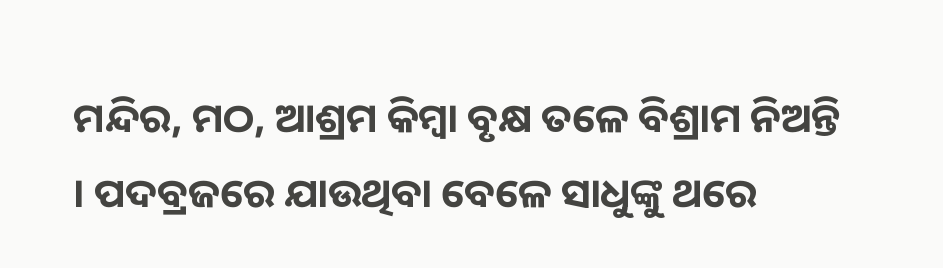ମନ୍ଦିର, ମଠ, ଆଶ୍ରମ କିମ୍ବା ବୃକ୍ଷ ତଳେ ବିଶ୍ରାମ ନିଅନ୍ତି । ପଦବ୍ରଜରେ ଯାଉଥିବା ବେଳେ ସାଧୁଙ୍କୁ ଥରେ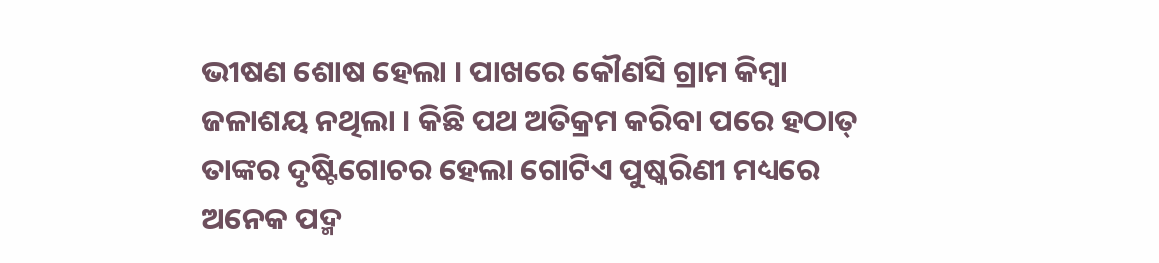ଭୀଷଣ ଶୋଷ ହେଲା । ପାଖରେ କୌଣସି ଗ୍ରାମ କିମ୍ବା ଜଳାଶୟ ନଥିଲା । କିଛି ପଥ ଅତିକ୍ରମ କରିବା ପରେ ହଠାତ୍ ତାଙ୍କର ଦୃଷ୍ଟିଗୋଚର ହେଲା ଗୋଟିଏ ପୁଷ୍କରିଣୀ ମଧ୍ୟରେ ଅନେକ ପଦ୍ମ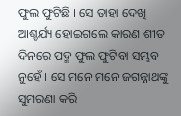ଫୁଲ ଫୁଟିଛି । ସେ ତାହା ଦେଖି ଆଶ୍ଚର୍ଯ୍ୟ ହୋଇଗଲେ କାରଣ ଶୀତ ଦିନରେ ପଦ୍ମ ଫୁଲ ଫୁଟିବା ସମ୍ଭବ ନୁହେଁ । ସେ ମନେ ମନେ ଜଗନ୍ନାଥଙ୍କୁ ସୁମରଣା କରି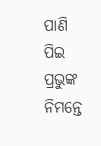ପାଣି ପିଇ ପ୍ରଭୁଙ୍କ ନିମନ୍ତେ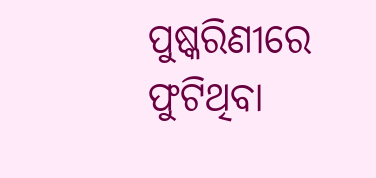ପୁଷ୍କରିଣୀରେ ଫୁଟିଥିବା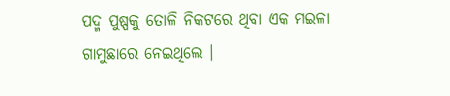ପଦ୍ମ ପୁଷ୍ପକୁ ତୋଳି ନିକଟରେ ଥିବା ଏକ ମଇଳା ଗାମୁଛାରେ ନେଇଥିଲେ ।